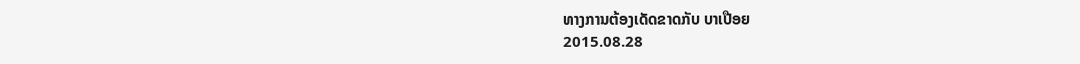ທາງການຕ້ອງເດັດຂາດກັບ ບາເປືອຍ
2015.08.28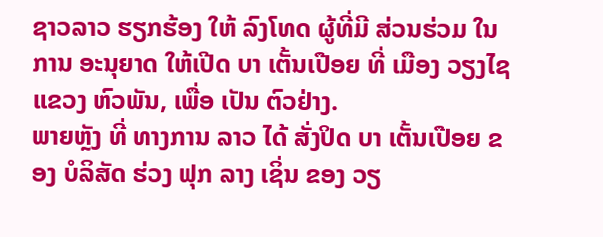ຊາວລາວ ຮຽກຮ້ອງ ໃຫ້ ລົງໂທດ ຜູ້ທີ່ມີ ສ່ວນຮ່ວມ ໃນການ ອະນຸຍາດ ໃຫ້ເປີດ ບາ ເຕັ້ນເປືອຍ ທີ່ ເມືອງ ວຽງໄຊ ແຂວງ ຫົວພັນ, ເພື່ອ ເປັນ ຕົວຢ່າງ.
ພາຍຫຼັງ ທີ່ ທາງການ ລາວ ໄດ້ ສັ່ງປິດ ບາ ເຕັ້ນເປືອຍ ຂອງ ບໍລິສັດ ຮ່ວງ ຟຸກ ລາງ ເຊິ່ນ ຂອງ ວຽ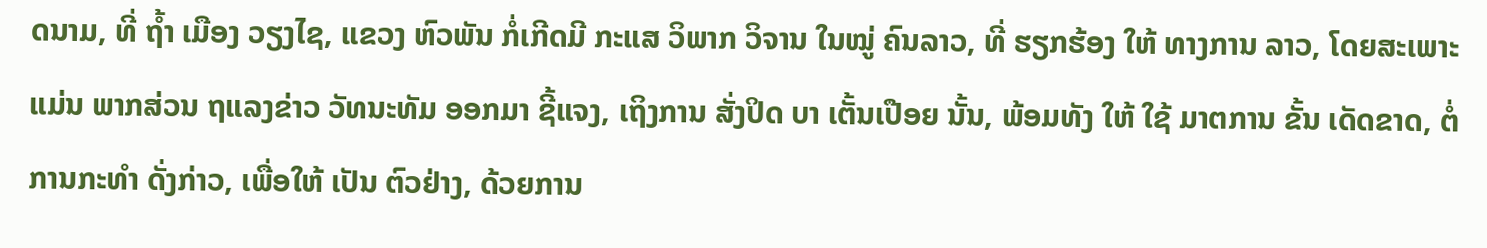ດນາມ, ທີ່ ຖ້ຳ ເມືອງ ວຽງໄຊ, ແຂວງ ຫົວພັນ ກໍ່ເກີດມີ ກະແສ ວິພາກ ວິຈານ ໃນໝູ່ ຄົນລາວ, ທີ່ ຮຽກຮ້ອງ ໃຫ້ ທາງການ ລາວ, ໂດຍສະເພາະ ແມ່ນ ພາກສ່ວນ ຖແລງຂ່າວ ວັທນະທັມ ອອກມາ ຊີ້ແຈງ, ເຖິງການ ສັ່ງປິດ ບາ ເຕັ້ນເປືອຍ ນັ້ນ, ພ້ອມທັງ ໃຫ້ ໃຊ້ ມາຕການ ຂັ້ນ ເດັດຂາດ, ຕໍ່ ການກະທຳ ດັ່ງກ່າວ, ເພື່ອໃຫ້ ເປັນ ຕົວຢ່າງ, ດ້ວຍການ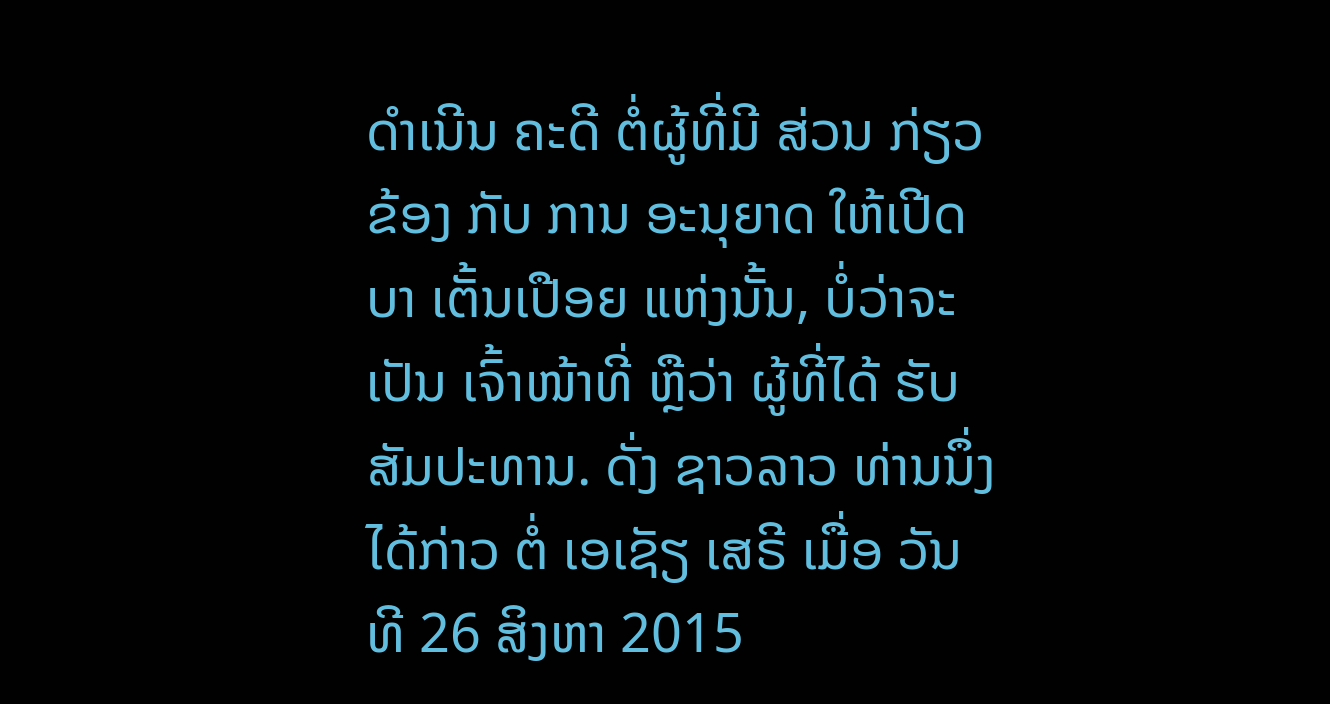ດຳເນີນ ຄະດີ ຕໍ່ຜູ້ທີ່ມີ ສ່ວນ ກ່ຽວຂ້ອງ ກັບ ການ ອະນຸຍາດ ໃຫ້ເປີດ ບາ ເຕັ້ນເປືອຍ ແຫ່ງນັ້ນ, ບໍ່ວ່າຈະ ເປັນ ເຈົ້າໜ້າທີ່ ຫຼືວ່າ ຜູ້ທີ່ໄດ້ ຮັບ ສັມປະທານ. ດັ່ງ ຊາວລາວ ທ່ານນຶ່ງ ໄດ້ກ່າວ ຕໍ່ ເອເຊັຽ ເສຣີ ເມື່ອ ວັນທີ 26 ສິງຫາ 2015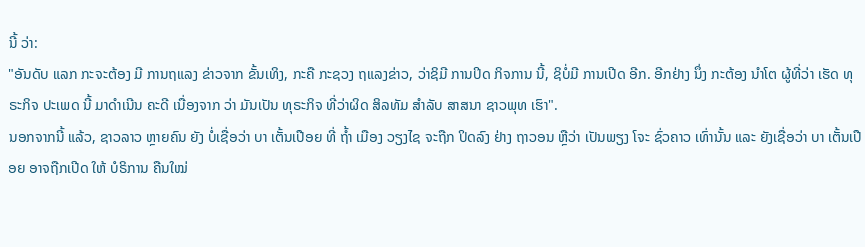ນີ້ ວ່າ:
"ອັນດັບ ແລກ ກະຈະຕ້ອງ ມີ ການຖແລງ ຂ່າວຈາກ ຂັ້ນເທິງ, ກະຄື ກະຊວງ ຖແລງຂ່າວ, ວ່າຊິມີ ການປິດ ກິຈການ ນີ້, ຊິບໍ່ມີ ການເປີດ ອີກ. ອີກຢ່າງ ນຶ່ງ ກະຕ້ອງ ນຳໂຕ ຜູ້ທີ່ວ່າ ເຮັດ ທຸຣະກິຈ ປະເພດ ນີ້ ມາດຳເນີນ ຄະດີ ເນື່ອງຈາກ ວ່າ ມັນເປັນ ທຸຣະກິຈ ທີ່ວ່າຜິດ ສິລທັມ ສຳລັບ ສາສນາ ຊາວພຸທ ເຮົາ".
ນອກຈາກນີ້ ແລ້ວ, ຊາວລາວ ຫຼາຍຄົນ ຍັງ ບໍ່ເຊື່ອວ່າ ບາ ເຕັ້ນເປືອຍ ທີ່ ຖ້ຳ ເມືອງ ວຽງໄຊ ຈະຖືກ ປິດລົງ ຢ່າງ ຖາວອນ ຫຼືວ່າ ເປັນພຽງ ໂຈະ ຊົ່ວຄາວ ເທົ່ານັ້ນ ແລະ ຍັງເຊື່ອວ່າ ບາ ເຕັ້ນເປືອຍ ອາຈຖືກເປີດ ໃຫ້ ບໍຣິການ ຄືນໃໝ່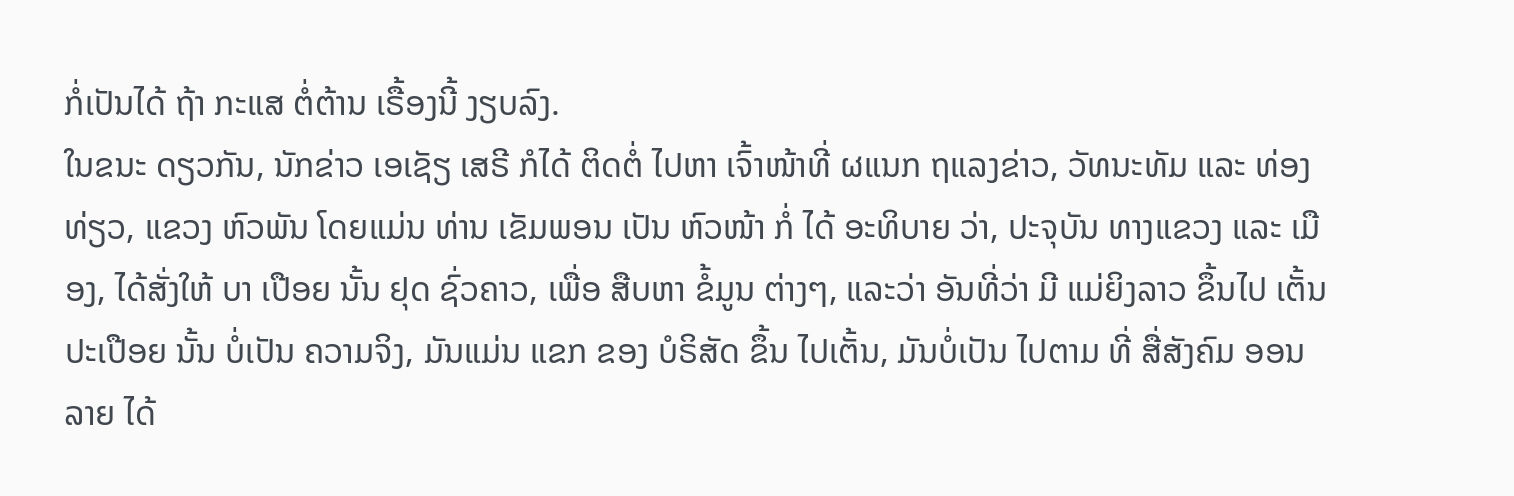ກໍ່ເປັນໄດ້ ຖ້າ ກະແສ ຕໍ່ຕ້ານ ເຣື້ອງນີ້ ງຽບລົງ.
ໃນຂນະ ດຽວກັນ, ນັກຂ່າວ ເອເຊັຽ ເສຣີ ກໍໄດ້ ຕິດຕໍ່ ໄປຫາ ເຈົ້າໜ້າທີ່ ຜແນກ ຖແລງຂ່າວ, ວັທນະທັມ ແລະ ທ່ອງທ່ຽວ, ແຂວງ ຫົວພັນ ໂດຍແມ່ນ ທ່ານ ເຂັມພອນ ເປັນ ຫົວໜ້າ ກໍ່ ໄດ້ ອະທິບາຍ ວ່າ, ປະຈຸບັນ ທາງແຂວງ ແລະ ເມືອງ, ໄດ້ສັ່ງໃຫ້ ບາ ເປືອຍ ນັ້ນ ຢຸດ ຊົ່ວຄາວ, ເພື່ອ ສືບຫາ ຂໍ້ມູນ ຕ່າງໆ, ແລະວ່າ ອັນທີ່ວ່າ ມີ ແມ່ຍິງລາວ ຂຶ້ນໄປ ເຕັ້ນ ປະເປືອຍ ນັ້ນ ບໍ່ເປັນ ຄວາມຈິງ, ມັນແມ່ນ ແຂກ ຂອງ ບໍຣິສັດ ຂຶ້ນ ໄປເຕັ້ນ, ມັນບໍ່ເປັນ ໄປຕາມ ທີ່ ສື່ສັງຄົມ ອອນລາຍ ໄດ້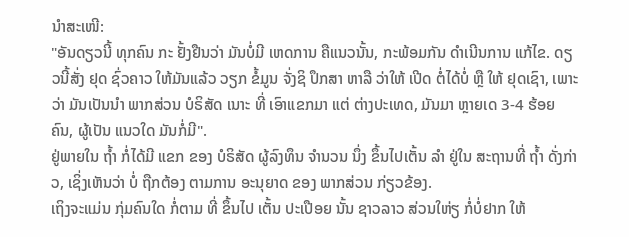ນຳສະເໜີ:
"ອັນດຽວນີ້ ທຸກຄົນ ກະ ຢັ້ງຢືນວ່າ ມັນບໍ່ມີ ເຫດການ ຄືແນວນັ້ນ, ກະພ້ອມກັນ ດຳເນີນການ ແກ້ໄຂ. ດຽວນີ້ສັ່ງ ຢຸດ ຊົ່ວຄາວ ໃຫ້ມັນແລ້ວ ວຽກ ຂໍ້ມູນ ຈັ່ງຊິ ປຶກສາ ຫາລື ວ່າໃຫ້ ເປີດ ຕໍ່ໄດ້ບໍ່ ຫຼື ໃຫ້ ຢຸດເຊົາ, ເພາະວ່າ ມັນເປັນນຳ ພາກສ່ວນ ບໍຣິສັດ ເນາະ ທີ່ ເອົາແຂກມາ ແຕ່ ຕ່າງປະເທດ, ມັນມາ ຫຼາຍເດ 3-4 ຮ້ອຍ ຄົນ, ຜູ້ເປັນ ແນວໃດ ມັນກໍ່ມີ".
ຢູ່ພາຍໃນ ຖ້ຳ ກໍ່ໄດ້ມີ ແຂກ ຂອງ ບໍຣິສັດ ຜູ້ລົງທຶນ ຈຳນວນ ນຶ່ງ ຂຶ້ນໄປເຕັ້ນ ລຳ ຢູ່ໃນ ສະຖານທີ່ ຖ້ຳ ດັ່ງກ່າວ, ເຊິ່ງເຫັນວ່າ ບໍ່ ຖືກຕ້ອງ ຕາມການ ອະນຸຍາດ ຂອງ ພາກສ່ວນ ກ່ຽວຂ້ອງ.
ເຖິງຈະແມ່ນ ກຸ່ມຄົນໃດ ກໍ່ຕາມ ທີ່ ຂຶ້ນໄປ ເຕັ້ນ ປະເປືອຍ ນັ້ນ ຊາວລາວ ສ່ວນໃຫ່ຽ ກໍ່ບໍ່ຢາກ ໃຫ້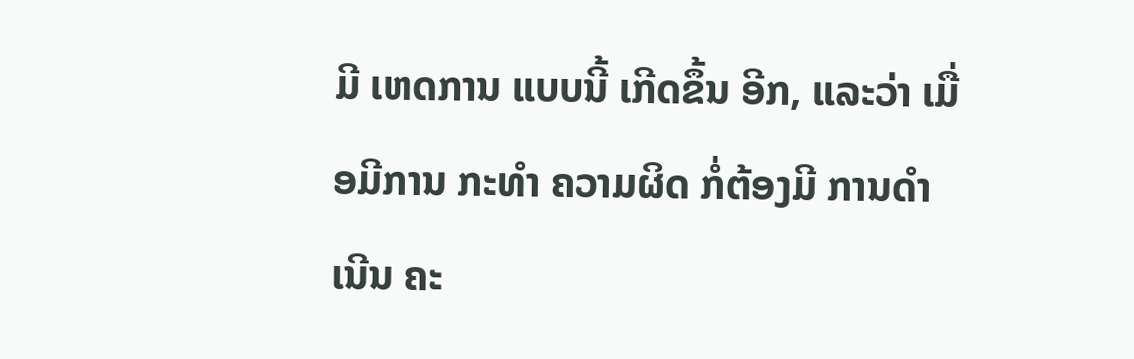ມີ ເຫດການ ແບບນີ້ ເກີດຂຶ້ນ ອີກ, ແລະວ່າ ເມື່ອມີການ ກະທໍາ ຄວາມຜິດ ກໍ່ຕ້ອງມີ ການດຳເນີນ ຄະ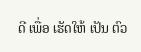ດີ ເພື່ອ ເຮັດໃຫ້ ເປັນ ຕົວ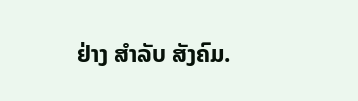ຢ່າງ ສຳລັບ ສັງຄົມ.